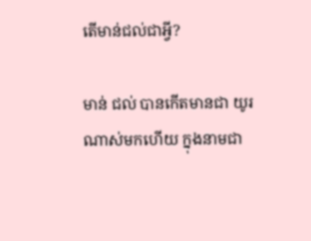តើមាន់ជល់ជាអ្វី?

មាន់ ជល់ បានកើតមានជា យូរណាស់មកហើយ ក្នុងនាមជា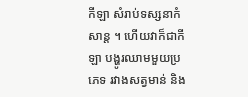កីឡា សំរាប់ទស្សនាកំសាន្ត ។ ហើយវាក៏ជាកីឡា បង្ហូរឈាមមួយប្រភេទ រវាងសត្វមាន់ និង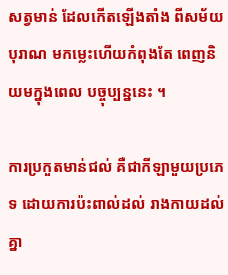សត្វមាន់ ដែលកើតឡើងតាំង ពីសម័យបុរាណ មកម្លេះហើយកំពុងតែ ពេញនិយមក្នុងពេល បច្ចុប្បន្ននេះ ។

ការប្រកួតមាន់ជល់ គឺជាកីឡាមួយប្រភេទ ដោយការប៉ះពាល់ដល់ រាងកាយដល់គ្នា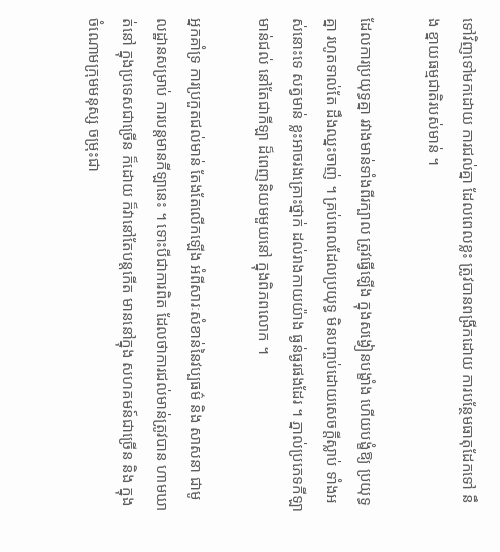ទៅវិញទៅមកដោយ ការជល់គ្នា ដែលពេលខ្លះ ត្រូវបានពង្រីកដោយ ការបន្ថែមធាតុដែកទៅ នឹង ខ្នាយធម្មជាតិរបស់មាន់ ។

ដែលការប្រយុទ្ធគ្នា រវាងមាន់ទាំងពីរក្បាល ត្រូវធ្វើឡើង ក្នុងសង្វៀនបង្ខាំង ហើយបង្ខំឱ្យ ប្រយុទ្ធគ្នា រហូតទាល់តែ ដឹងឈ្នះចាញ់ ។ គ្រប់ពេលដែលប្រយុទ្ធ មិនបញ្ចប់ដោយសេចក្តីស្លាប់ ទាំងអស់នោះទេ សត្វមាន់ ខ្លះអាចរងគ្រោះថ្នាក់ ដល់រាងកាយយ៉ាង ធ្ងន់ធ្ងរផងដែរ ។ ភ្នាល់ប្រភេទកីឡាមាន់ជល់ នៅតែជាកីឡា ដ៏ពេញនិយមមួយនៅ ក្នុងពិភពលោក ។

អ្នកគាំទ្រ ការប្រកួតជល់មាន់ តែងតែលើកឡើង អំពីសារៈសំខាន់នៃវប្បធម៌ និង សាសនា ជាមូលដ្ឋានសម្រាប់ ការបន្តមានកីឡានេះ ។ ទោះបីជាការពិត ដែលថាការជល់មាន់ត្រូវបាន ហាមឃាត់នៅ ក្នុងប្រទេសជាច្រើន ក៏ដោយ ក៏វានៅតែបន្តកើត មាននៅក្នុង សហគមន៍ជាច្រើន និង ក្នុងចំណោមក្រុមមនុស្ស ចម្រុះជា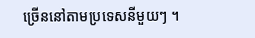ច្រើននៅតាមប្រទេសនីមួយៗ ។